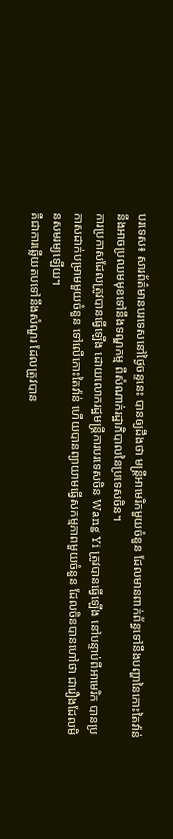បរទេស៖ សារព័ត៌មានបរទេសនៅថ្ងៃចន្ទនេះ បានឲ្យដឹងថា មន្ត្រីអាមេរិកមួយចំនួន ដែលមានពាក់ព័ន្ធទៅនឹងបញ្ហានៃកោះតៃវ៉ាន់ នឹងអាចប្រឈមមុខទៅនឹងទណ្ឌកម្ម ពីសំណាក់រដ្ឋាភិបាលនៃប្រទេសចិន។
ការប្រកាសដែលត្រូវបានធ្វើឡើង ដោយលោករដ្ឋមន្ត្រីការបរទេសចិន Wang Yi ត្រូវបានធ្វើឡើង នៅបន្ទាប់ពីអាមេរិក បានប្រកាសដាក់បម្រាមមួយចំនួន ទៅលើកោះតៃវ៉ាន់ ហើយបានព្យាយាមធ្វើសកម្មភាពមួយចំនួន ដែលចិនបានហៅថា ជារឿងដែលមិនសមរម្យឡើយ។
គឺជាការឆ្លើយតបទៅនឹងសំណួរ ដែលត្រូវបាន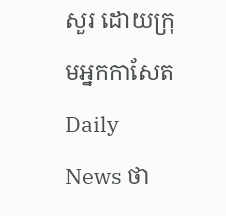សួរ ដោយក្រុមអ្នកកាសែត Daily News ថា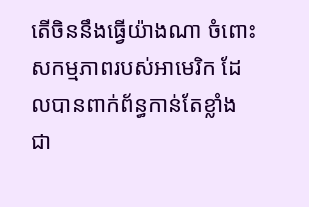តើចិននឹងធ្វើយ៉ាងណា ចំពោះសកម្មភាពរបស់អាមេរិក ដែលបានពាក់ព័ន្ធកាន់តែខ្លាំង ជា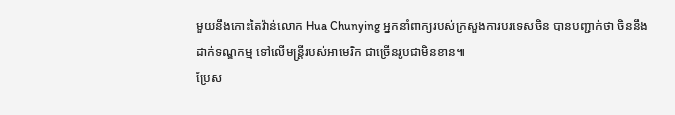មួយនឹងកោះតៃវ៉ាន់លោក Hua Chunying អ្នកនាំពាក្យរបស់ក្រសួងការបរទេសចិន បានបញ្ជាក់ថា ចិននឹងដាក់ទណ្ឌកម្ម ទៅលើមន្ត្រីរបស់អាមេរិក ជាច្រើនរូបជាមិនខាន៕
ប្រែស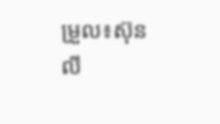ម្រួល៖ស៊ុនលី